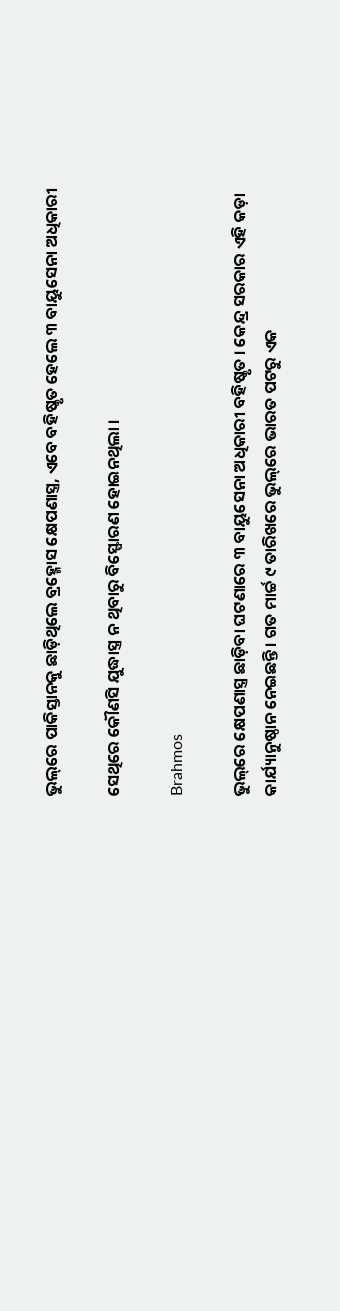ଭୁଲ୍‌ରେ ପାକିସ୍ତାନକୁ ଛାଡ଼ିଥିଲେ ବ୍ରହ୍ମୋସ କ୍ଷେପଣାସ୍ତ୍ର, ଏବେ ବହିଷ୍କୃତ ହେଲେ ୩ ବାୟୁସେନା ଅଧିକାରୀ

ସେଥିରେ କୌଣସି ଯୁଦ୍ଧାସ୍ତ୍ର ନ ଥିବାରୁ ବିସ୍ଫୋରଣ ହୋଇନଥିଲା ।

Brahmos

ଭୁଲ୍‌ରେ କ୍ଷେପଣାସ୍ତ୍ର ଛାଡ଼ିବା ଘଟଣାରେ ୩ ବାୟୁସେନା ଅଧିକାରୀ ବହିଷ୍କୃତ । କେନ୍ଦ୍ର ସରକାର ଏହି କଡ଼ା କାର୍ଯ୍ୟାନୁଷ୍ଠାନ ନେଇଛନ୍ତି । ଗତ ମାର୍ଚ୍ଚ ୯ ତାରିଖରେ ଭୁଲ୍‌ରେ ଭାରତ ପଟରୁ ଏକ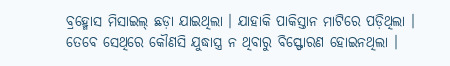ବ୍ରହ୍ମୋସ ମିସାଇଲ୍ ଛଡ଼ା ଯାଇଥିଲା । ଯାହାକି ପାକିସ୍ତାନ ମାଟିରେ ପଡ଼ିଥିଲା । ତେବେ ସେଥିରେ କୌଣସି ଯୁଦ୍ଧାସ୍ତ୍ର ନ ଥିବାରୁ ବିସ୍ଫୋରଣ ହୋଇନଥିଲା ।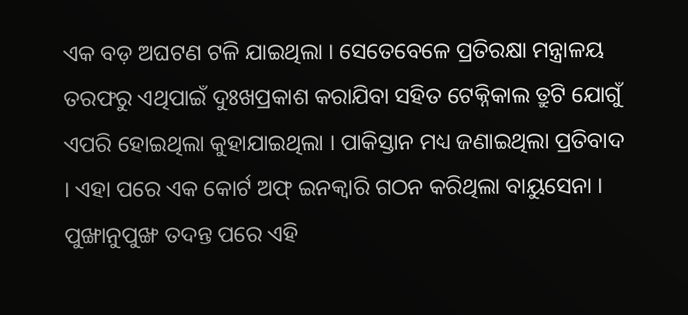ଏକ ବଡ଼ ଅଘଟଣ ଟଳି ଯାଇଥିଲା । ସେତେବେଳେ ପ୍ରତିରକ୍ଷା ମନ୍ତ୍ରାଳୟ ତରଫରୁ ଏଥିପାଇଁ ଦୁଃଖପ୍ରକାଶ କରାଯିବା ସହିତ ଟେକ୍ନିକାଲ ତ୍ରୁଟି ଯୋଗୁଁ ଏପରି ହୋଇଥିଲା କୁହାଯାଇଥିଲା । ପାକିସ୍ତାନ ମଧ୍ୟ ଜଣାଇଥିଲା ପ୍ରତିବାଦ । ଏହା ପରେ ଏକ କୋର୍ଟ ଅଫ୍ ଇନକ୍ୱାରି ଗଠନ କରିଥିଲା ବାୟୁସେନା । ପୁଙ୍ଖାନୁପୁଙ୍ଖ ତଦନ୍ତ ପରେ ଏହି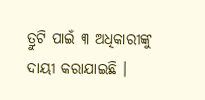ତ୍ରୁଟି ପାଇଁ ୩ ଅଧିକାରୀଙ୍କୁ ଦାୟୀ କରାଯାଇଛି ।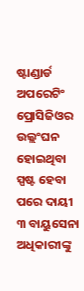ଷ୍ଟାଣ୍ଡାର୍ଡ ଅପରେଟିଂ ପ୍ରୋସିଜିଓର ଉଲ୍ଲଂଘନ ହୋଇଥିବା ସ୍ପଷ୍ଟ ହେବା ପରେ ଦାୟୀ ୩ ବାୟୁସେନା ଅଧିକାରୀଙ୍କୁ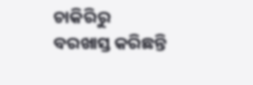ଚାକିରିରୁ ବରଖାସ୍ତ କରିଛନ୍ତି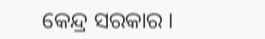କେନ୍ଦ୍ର ସରକାର ।